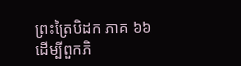ព្រះត្រៃបិដក ភាគ ៦៦
ដើម្បីពួកភិ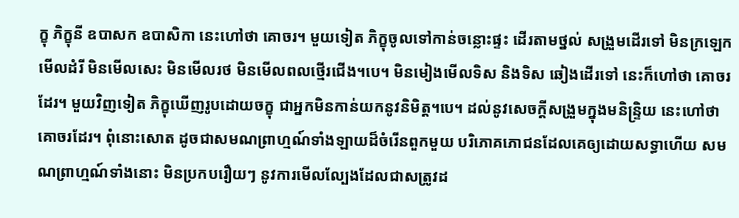ក្ខុ ភិក្ខុនី ឧបាសក ឧបាសិកា នេះហៅថា គោចរ។ មួយទៀត ភិក្ខុចូលទៅកាន់ចន្លោះផ្ទះ ដើរតាមថ្នល់ សង្រួមដើរទៅ មិនក្រឡេកមើលដំរី មិនមើលសេះ មិនមើលរថ មិនមើលពលថ្មើរជើង។បេ។ មិនមៀងមើលទិស និងទិស ឆៀងដើរទៅ នេះក៏ហៅថា គោចរដែរ។ មួយវិញទៀត ភិក្ខុឃើញរូបដោយចក្ខុ ជាអ្នកមិនកាន់យកនូវនិមិត្ត។បេ។ ដល់នូវសេចក្តីសង្រួមក្នុងមនិន្រ្ទិយ នេះហៅថា គោចរដែរ។ ពុំនោះសោត ដូចជាសមណព្រាហ្មណ៍ទាំងឡាយដ៏ចំរើនពួកមួយ បរិភោគភោជនដែលគេឲ្យដោយសទ្ធាហើយ សមណព្រាហ្មណ៍ទាំងនោះ មិនប្រកបរឿយៗ នូវការមើលល្បែងដែលជាសត្រូវដ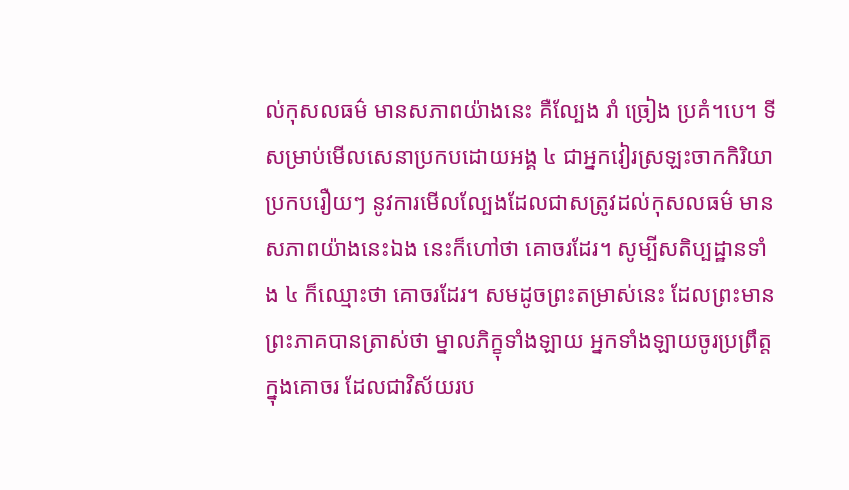ល់កុសលធម៌ មានសភាពយ៉ាងនេះ គឺល្បែង រាំ ច្រៀង ប្រគំ។បេ។ ទីសម្រាប់មើលសេនាប្រកបដោយអង្គ ៤ ជាអ្នកវៀរស្រឡះចាកកិរិយាប្រកបរឿយៗ នូវការមើលល្បែងដែលជាសត្រូវដល់កុសលធម៌ មានសភាពយ៉ាងនេះឯង នេះក៏ហៅថា គោចរដែរ។ សូម្បីសតិប្បដ្ឋានទាំង ៤ ក៏ឈ្មោះថា គោចរដែរ។ សមដូចព្រះតម្រាស់នេះ ដែលព្រះមានព្រះភាគបានត្រាស់ថា ម្នាលភិក្ខុទាំងឡាយ អ្នកទាំងឡាយចូរប្រព្រឹត្តក្នុងគោចរ ដែលជាវិស័យរប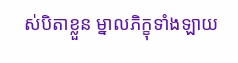ស់បិតាខ្លួន ម្នាលភិក្ខុទាំងឡាយ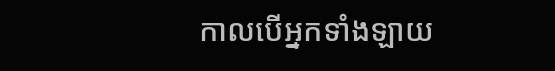កាលបើអ្នកទាំងឡាយ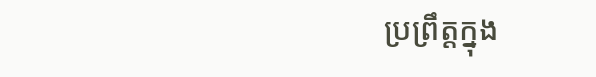ប្រព្រឹត្តក្នុង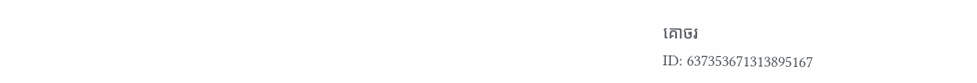គោចរ
ID: 637353671313895167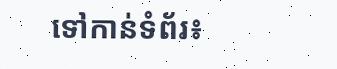ទៅកាន់ទំព័រ៖